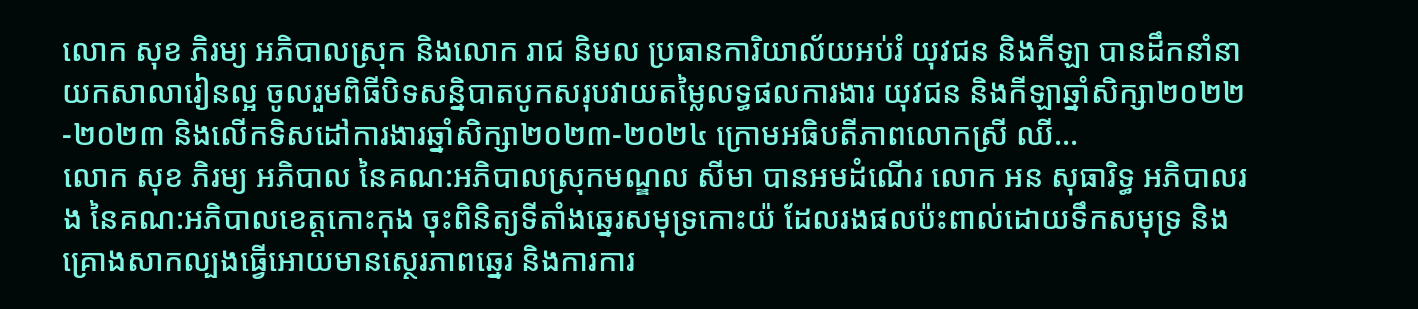លោក សុខ ភិរម្យ អភិបាលស្រុក និងលោក រាជ និមល ប្រធានការិយាល័យអប់រំ យុវជន និងកីឡា បានដឹកនាំនាយកសាលារៀនល្អ ចូលរួមពិធីបិទសន្និបាតបូកសរុបវាយតម្លៃលទ្ធផលការងារ យុវជន និងកីឡាឆ្នាំសិក្សា២០២២-២០២៣ និងលើកទិសដៅការងារឆ្នាំសិក្សា២០២៣-២០២៤ ក្រោមអធិបតីភាពលោកស្រី ឈី...
លោក សុខ ភិរម្យ អភិបាល នៃគណ:អភិបាលស្រុកមណ្ឌល សីមា បានអមដំណើរ លោក អន សុធារិទ្ធ អភិបាលរង នៃគណ:អភិបាលខេត្តកោះកុង ចុះពិនិត្យទីតាំងឆ្នេរសមុទ្រកោះយ៉ ដែលរងផលប៉ះពាល់ដោយទឹកសមុទ្រ និងគ្រោងសាកល្បងធ្វើអោយមានស្ថេរភាពឆ្នេរ និងការការ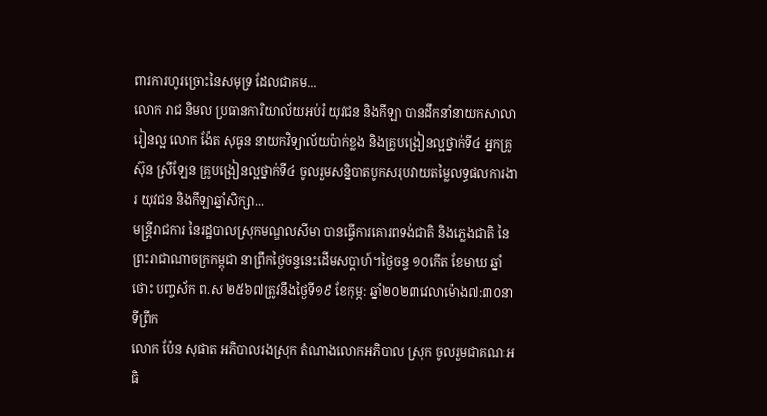ពារការហូរច្រោះនៃសមុទ្រ ដែលជាគម...
លោក រាជ និមល ប្រធានការិយាល័យអប់រំ យុវជន និងកីឡា បានដឹកនាំនាយកសាលារៀនល្អ លោក ង៉ែត សុធូន នាយកវិទ្យាល័យប៉ាក់ខ្លង និងគ្រូបង្រៀនល្អថ្នាក់ទី៤ អ្នកគ្រូ ស៊ុន ស្រីឡែន គ្រូបង្រៀនល្អថ្នាក់ទី៤ ចូលរួមសន្និបាតបូកសរុបវាយតម្លៃលទ្ធផលការងារ យុវជន និងកីឡាឆ្នាំសិក្សា...
មន្រ្តីរាជការ នៃរដ្ឋបាលស្រុកមណ្ឌលសីមា បានធ្វើការគោរពទង់ជាតិ និងភ្លេងជាតិ នៃព្រះរាជាណាចក្រកម្ពុជា នាព្រឹកថ្ងៃចន្ទនេះដើមសប្តាហ៍។ថ្ងៃចន្ទ ១០កើត ខែមាឃ ឆ្នាំថោះ បញ្ចស័ក ព.ស ២៥៦៧ត្រូវនឹងថ្ងៃទី១៩ ខែកុម្ភ: ឆ្នាំ២០២៣វេលាម៉ោង៧:៣០នាទីព្រឹក
លោក ប៉ែន សុផាត អភិបាលរងស្រុក តំណាងលោកអភិបាល ស្រុក ចូលរួមជាគណៈអធិ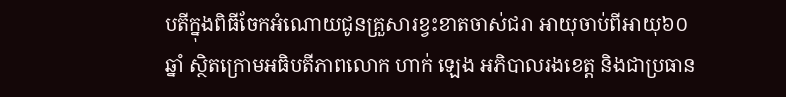បតីក្នុងពិធីចែកអំណោយជូនគ្រួសារខ្វះខាតចាស់ជរា អាយុចាប់ពីអាយុ៦០ឆ្នាំ ស្ថិតក្រោមអធិបតីភាពលោក ហាក់ ឡេង អភិបាលរងខេត្ត និងជាប្រធាន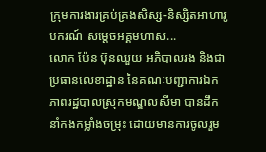ក្រុមការងារគ្រប់គ្រងសិស្ស-និស្សិតអាហារូបករណ៍ សម្តេចអគ្គមហាស...
លោក ប៉ែន ប៊ុនឈួយ អភិបាលរង និងជាប្រធានលេខាដ្ឋាន នៃគណៈបញ្ជាការឯកភាពរដ្ឋបាលស្រុកមណ្ឌលសីមា បានដឹកនាំកងកម្លាំងចម្រុះ ដោយមានការចូលរួម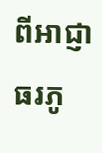ពីអាជ្ញាធរភូ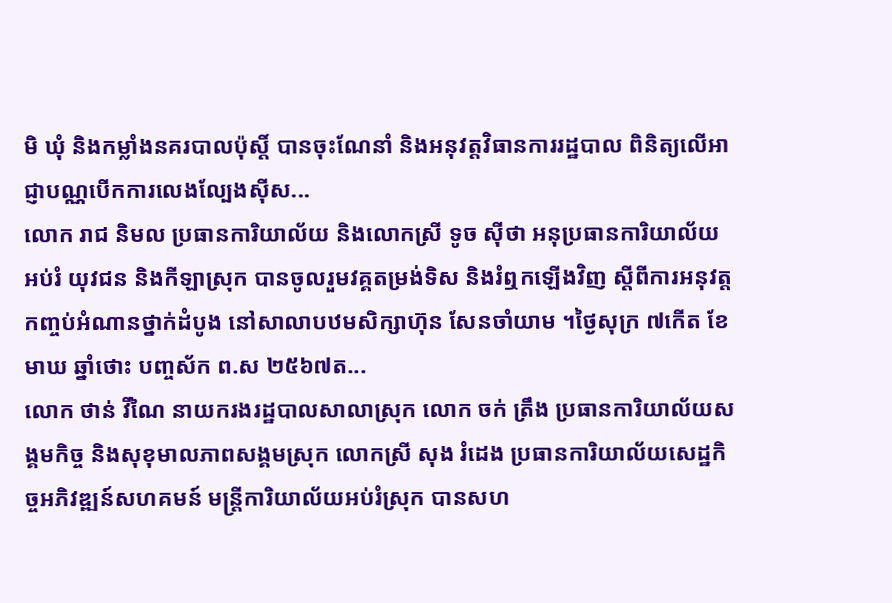មិ ឃុំ និងកម្លាំងនគរបាលប៉ុស្ដិ៍ បានចុះណែនាំ និងអនុវត្តវិធានការរដ្ឋបាល ពិនិត្យលើអាជ្ញាបណ្ណបើកការលេងល្បែងស៊ីស...
លោក រាជ និមល ប្រធានការិយាល័យ និងលោកស្រី ទូច ស៊ីថា អនុប្រធានការិយាល័យអប់រំ យុវជន និងកីឡាស្រុក បានចូលរួមវគ្គតម្រង់ទិស និងរំឮកឡើងវិញ ស្ដីពីការអនុវត្តកញ្ចប់អំណានថ្នាក់ដំបូង នៅសាលាបឋមសិក្សាហ៊ុន សែនចាំយាម ។ថ្ងៃសុក្រ ៧កើត ខែមាឃ ឆ្នាំថោះ បញ្ចស័ក ព.ស ២៥៦៧ត...
លោក ថាន់ វីណៃ នាយករងរដ្ឋបាលសាលាស្រុក លោក ចក់ ត្រឹង ប្រធានការិយាល័យសង្គមកិច្ច និងសុខុមាលភាពសង្គមស្រុក លោកស្រី សុង រំដេង ប្រធានការិយាល័យសេដ្ឋកិច្ចអភិវឌ្ឍន៍សហគមន៍ មន្រ្តីការិយាល័យអប់រំស្រុក បានសហ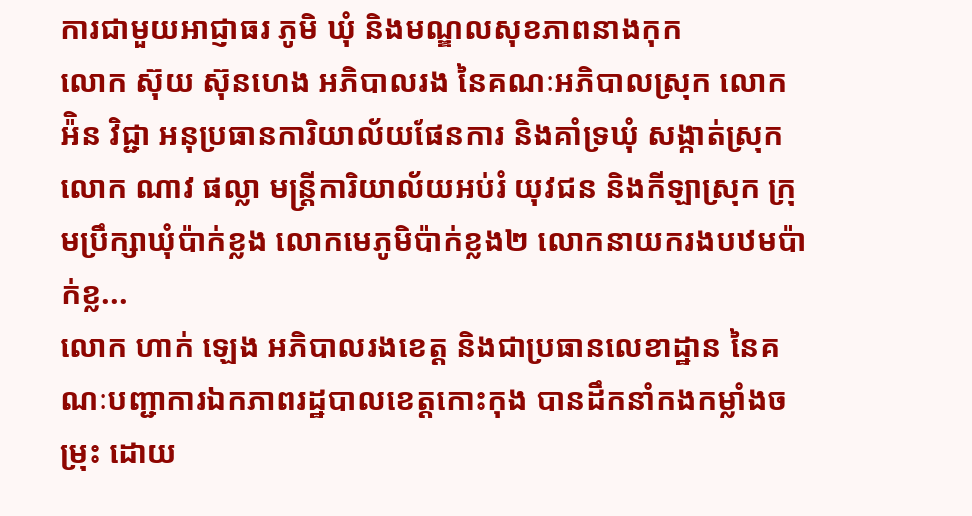ការជាមួយអាជ្ញាធរ ភូមិ ឃុំ និងមណ្ឌលសុខភាពនាងកុក
លោក ស៊ុយ ស៊ុនហេង អភិបាលរង នៃគណៈអភិបាលស្រុក លោក អ៉ិន វិជ្ជា អនុប្រធានការិយាល័យផែនការ និងគាំទ្រឃុំ សង្កាត់ស្រុក លោក ណាវ ផល្លា មន្ត្រីការិយាល័យអប់រំ យុវជន និងកីឡាស្រុក ក្រុមប្រឹក្សាឃុំប៉ាក់ខ្លង លោកមេភូមិប៉ាក់ខ្លង២ លោកនាយករងបឋមប៉ាក់ខ្ល...
លោក ហាក់ ឡេង អភិបាលរងខេត្ត និងជាប្រធានលេខាដ្ឋាន នៃគណៈបញ្ជាការឯកភាពរដ្ឋបាលខេត្តកោះកុង បានដឹកនាំកងកម្លាំងចម្រុះ ដោយ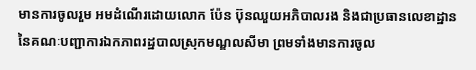មានការចូលរួម អមដំណើរដោយលោក ប៉ែន ប៊ុនឈួយអភិបាលរង និងជាប្រធានលេខាដ្ឋាននៃគណៈបញ្ជាការឯកភាពរដ្ឋបាលស្រុកមណ្ឌលសីមា ព្រមទាំងមានការចូល